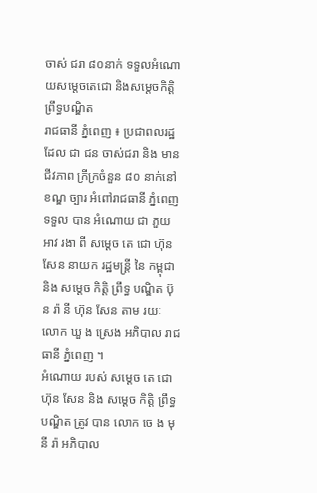ចាស់ ជរា ៨០នាក់ ទទួលអំណោយសម្តេចតេជោ និងសម្តេចកិត្តិព្រឹទ្ធបណ្ឌិត
រាជធានី ភ្នំពេញ ៖ ប្រជាពលរដ្ឋ ដែល ជា ជន ចាស់ជរា និង មាន ជីវភាព ក្រីក្រចំនួន ៨០ នាក់នៅ ខណ្ឌ ច្បារ អំពៅរាជធានី ភ្នំពេញ ទទួល បាន អំណោយ ជា ភួយ អាវ រងា ពី សម្ដេច តេ ជោ ហ៊ុន សែន នាយក រដ្ឋមន្ដ្រី នៃ កម្ពុជា និង សម្ដេច កិត្តិ ព្រឹទ្ធ បណ្ឌិត ប៊ុ ន រ៉ា នី ហ៊ុន សែន តាម រយៈ លោក ឃួ ង ស្រេង អភិបាល រាជធានី ភ្នំពេញ ។
អំណោយ របស់ សម្ដេច តេ ជោ ហ៊ុន សែន និង សម្ដេច កិត្តិ ព្រឹទ្ធ បណ្ឌិត ត្រូវ បាន លោក ចេ ង មុនី រ៉ា អភិបាល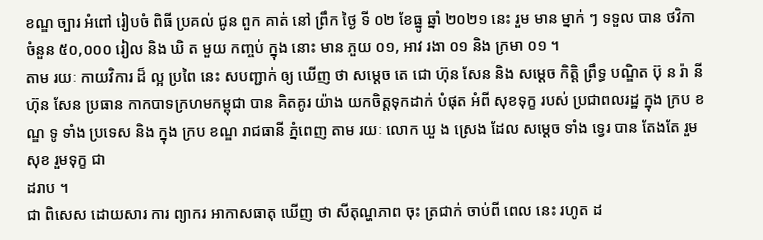ខណ្ឌ ច្បារ អំពៅ រៀបចំ ពិធី ប្រគល់ ជូន ពួក គាត់ នៅ ព្រឹក ថ្ងៃ ទី ០២ ខែធ្នូ ឆ្នាំ ២០២១ នេះ រួម មាន ម្នាក់ ៗ ទទួល បាន ថវិកា ចំនួន ៥០,០០០ រៀល និង ឃិ ត មួយ កញ្ចប់ ក្នុង នោះ មាន ភួយ ០១, អាវ រងា ០១ និង ក្រមា ០១ ។
តាម រយៈ កាយវិការ ដ៏ ល្អ ប្រពៃ នេះ សបញ្ជាក់ ឲ្យ ឃើញ ថា សម្ដេច តេ ជោ ហ៊ុន សែន និង សម្តេច កិត្តិ ព្រឹទ្ធ បណ្ឌិត ប៊ុ ន រ៉ា នី ហ៊ុន សែន ប្រធាន កាកបាទក្រហមកម្ពុជា បាន គិតគូរ យ៉ាង យកចិត្តទុកដាក់ បំផុត អំពី សុខទុក្ខ របស់ ប្រជាពលរដ្ឋ ក្នុង ក្រប ខណ្ឌ ទូ ទាំង ប្រទេស និង ក្នុង ក្រប ខណ្ឌ រាជធានី ភ្នំពេញ តាម រយៈ លោក ឃួ ង ស្រេង ដែល សម្ដេច ទាំង ទ្វេរ បាន តែងតែ រួមសុខ រួមទុក្ខ ជា
ដរាប ។
ជា ពិសេស ដោយសារ ការ ព្យាករ អាកាសធាតុ ឃើញ ថា សីតុណ្ហភាព ចុះ ត្រជាក់ ចាប់ពី ពេល នេះ រហូត ដ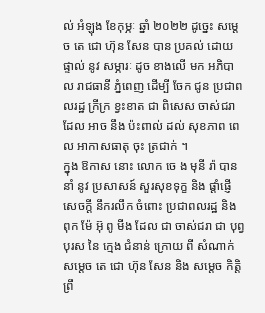ល់ អំឡុង ខែកុម្ភៈ ឆ្នាំ ២០២២ ដូច្នេះ សម្ដេច តេ ជោ ហ៊ុន សែន បាន ប្រគល់ ដោយ ផ្ទាល់ នូវ សម្ភារៈ ដូច ខាងលើ មក អភិបាល រាជធានី ភ្នំពេញ ដើម្បី ចែក ជូន ប្រជាពលរដ្ឋ ក្រីក្រ ខ្វះខាត ជា ពិសេស ចាស់ជរា ដែល អាច នឹង ប៉ះពាល់ ដល់ សុខភាព ពេល អាកាសធាតុ ចុះ ត្រជាក់ ។
ក្នុង ឱកាស នោះ លោក ចេ ង មុនី រ៉ា បាន នាំ នូវ ប្រសាសន៍ សួរសុខទុក្ខ និង ផ្ដាំផ្ញើ សេចក្ដី នឹករលឹក ចំពោះ ប្រជាពលរដ្ឋ និង ពុក ម៉ែ អ៊ុ ពូ មីង ដែល ជា ចាស់ជរា ជា បុព្វបុរស នៃ ក្មេង ជំនាន់ ក្រោយ ពី សំណាក់ សម្ដេច តេ ជោ ហ៊ុន សែន និង សម្តេច កិត្តិ ព្រឹ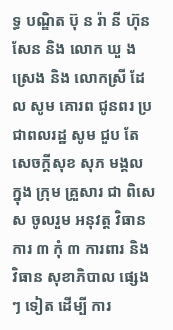ទ្ធ បណ្ឌិត ប៊ុ ន រ៉ា នី ហ៊ុន សែន និង លោក ឃួ ង ស្រេង និង លោកស្រី ដែល សូម គោរព ជូនពរ ប្រជាពលរដ្ឋ សូម ជួប តែ សេចក្ដីសុខ សុភ មង្គល ក្នុង ក្រុម គ្រួសារ ជា ពិសេស ចូលរួម អនុវត្ត វិធានការ ៣ កុំ ៣ ការពារ និង វិធាន សុខាភិបាល ផ្សេង ៗ ទៀត ដើម្បី ការ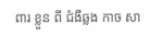ពារ ខ្លួន ពី ជំងឺឆ្លង កាច សា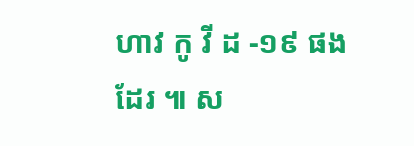ហាវ កូ វី ដ -១៩ ផង ដែរ ៕ ស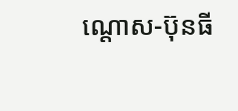ណ្តោស-ប៊ុនធី